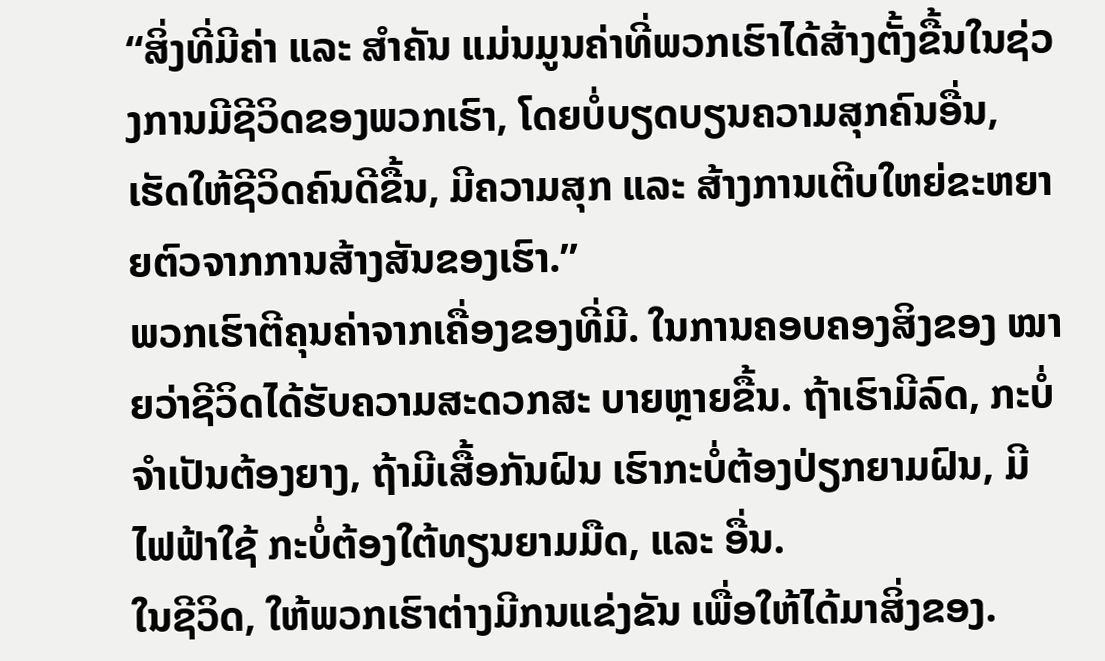“ສິ່ງທີ່ມີຄ່າ ແລະ ສໍາຄັນ ແມ່ນມູນຄ່າທີ່ພວກເຮົາໄດ້ສ້າງຕັ້ງຂື້ນໃນຊ່ວງການມີຊີວິດຂອງພວກເຮົາ, ໂດຍບໍ່ບຽດບຽນຄວາມສຸກຄົນອື່ນ, ເຮັດໃຫ້ຊີວິດຄົນດີຂື້ນ, ມີຄວາມສຸກ ແລະ ສ້າງການເຕີບໃຫຍ່ຂະຫຍາຍຕົວຈາກການສ້າງສັນຂອງເຮົາ.”
ພວກເຮົາຕີຄຸນຄ່າຈາກເຄື່ອງຂອງທີ່ມີ. ໃນການຄອບຄອງສິງຂອງ ໝາຍວ່າຊີວິດໄດ້ຮັບຄວາມສະດວກສະ ບາຍຫຼາຍຂື້ນ. ຖ້າເຮົາມີລົດ, ກະບໍ່ຈຳເປັນຕ້ອງຍາງ, ຖ້າມີເສື້ອກັນຝົນ ເຮົາກະບໍ່ຕ້ອງປ່ຽກຍາມຝົນ, ມີໄຟຟ້າໃຊ້ ກະບໍ່ຕ້ອງໃຕ້ທຽນຍາມມືດ, ແລະ ອື່ນ.
ໃນຊີວິດ, ໃຫ້ພວກເຮົາຕ່າງມີກນແຂ່ງຂັນ ເພື່ອໃຫ້ໄດ້ມາສິ່ງຂອງ.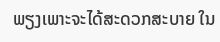ພຽງເພາະຈະໄດ້ສະດວກສະບາຍ ໃນ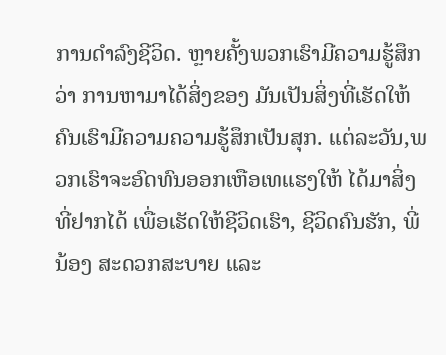ການດຳລົງຊີວິດ. ຫຼາຍຄັ້ງພວກເຮົາມີຄວາມຮູ້ສຶກວ່າ ການຫາມາໄດ້ສິ່ງຂອງ ມັນເປັນສິ່ງທີ່ເຮັດໃຫ້ຄົນເຮົາມີຄວາມຄວາມຮູ້ສຶກເປັນສຸກ. ແຕ່ລະວັນ,ພວກເຮົາຈະອົດທົນອອກເຫືອເທແຮງໃຫ້ ໄດ້ມາສິ່ງທີ່ຢາກໄດ້ ເພື່ອເຮັດໃຫ້ຊີວິດເຮົາ, ຊີວິດຄົນຮັກ, ພີ່ນ້ອງ ສະດວກສະບາຍ ແລະ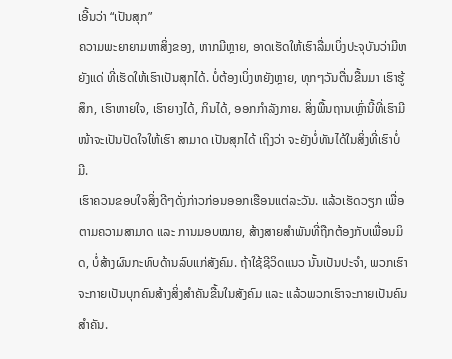ເອີ້ນວ່າ “ເປັນສຸກ”
ຄວາມພະຍາຍາມຫາສິ່ງຂອງ, ຫາກມີຫຼາຍ, ອາດເຮັດໃຫ້ເຮົາລື່ມເບິ່ງປະຈຸບັນວ່າມີຫຍັງແດ່ ທີ່ເຮັດໃຫ້ເຮົາເປັນສຸກໄດ້. ບໍ່ຕ້ອງເບິ່ງຫຍັງຫຼາຍ, ທຸກໆວັນຕື່ນຂື້ນມາ ເຮົາຮູ້ສຶກ, ເຮົາຫາຍໃຈ, ເຮົາຍາງໄດ້, ກິນໄດ້, ອອກກຳລັງກາຍ. ສິ່ງພື້ນຖານເຫຼົ່ານີ້ທີ່ເຮົາມີ ໜ້າຈະເປັນປັດໃຈໃຫ້ເຮົາ ສາມາດ ເປັນສຸກໄດ້ ເຖິງວ່າ ຈະຍັງບໍ່ທັນໄດ້ໃນສິ່ງທີ່ເຮົາບໍ່ມີ.
ເຮົາຄວນຂອບໃຈສິ່ງດີໆດັ່ງກ່າວກ່ອນອອກເຮືອນແຕ່ລະວັນ. ແລ້ວເຮັດວຽກ ເພື່ອຕາມຄວາມສາມາດ ແລະ ການມອບໝາຍ, ສ້າງສາຍສໍາພັນທີ່ຖືກຕ້ອງກັບເພື່ອນມິດ, ບໍ່ສ້າງຜົນກະທົບດ້ານລົບແກ່ສັງຄົມ. ຖ້າໃຊ້ຊີວິດແນວ ນັ້ນເປັນປະຈຳ, ພວກເຮົາຈະກາຍເປັນບຸກຄົນສ້າງສິ່ງສຳຄັນຂື້ນໃນສັງຄົມ ແລະ ແລ້ວພວກເຮົາຈະກາຍເປັນຄົນສໍາຄັນ.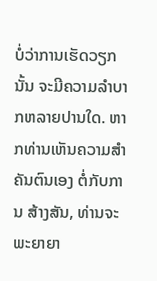ບໍ່ວ່າການເຮັດວຽກນັ້ນ ຈະມີຄວາມລໍາບາກຫລາຍປານໃດ. ຫາກທ່ານເຫັນຄວາມສຳຄັນຕົນເອງ ຕໍ່ກັບການ ສ້າງສັນ, ທ່ານຈະພະຍາຍາ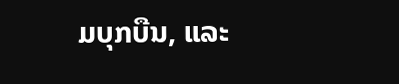ມບຸກບືນ, ແລະ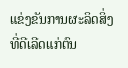ແຂ່ງຂັນການຜະລິດສິ່ງທີ່ດີເລີດແກ່ຕົນ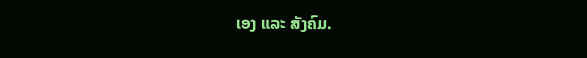ເອງ ແລະ ສັງຄົມ.